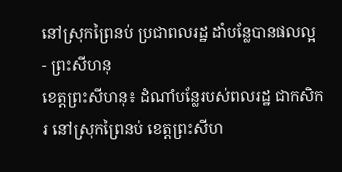នៅស្រុកព្រៃនប់ ប្រជាពលរដ្ឋ ដាំបន្លែបានផលល្អ
- ព្រះសីហនុ
ខេត្តព្រះសីហនុ៖ ដំណាំបន្លែរបស់ពលរដ្ឋ ជាកសិករ នៅស្រុកព្រៃនប់ ខេត្តព្រះសីហ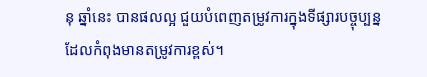នុ ឆ្នាំនេះ បានផលល្អ ជួយបំពេញតម្រូវការក្នុងទីផ្សារបច្ចុប្បន្ន ដែលកំពុងមានតម្រូវការខ្ពស់។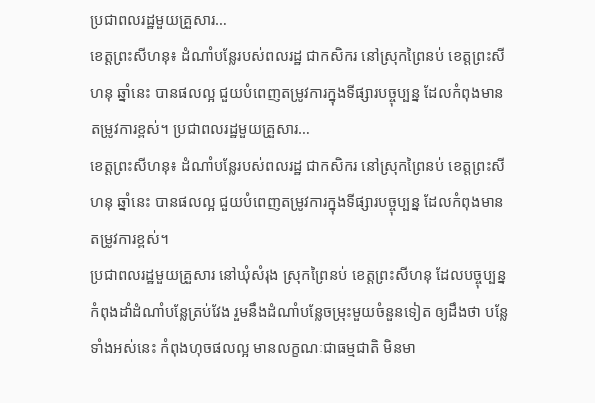ប្រជាពលរដ្ឋមួយគ្រួសារ…
ខេត្តព្រះសីហនុ៖ ដំណាំបន្លែរបស់ពលរដ្ឋ ជាកសិករ នៅស្រុកព្រៃនប់ ខេត្តព្រះសីហនុ ឆ្នាំនេះ បានផលល្អ ជួយបំពេញតម្រូវការក្នុងទីផ្សារបច្ចុប្បន្ន ដែលកំពុងមានតម្រូវការខ្ពស់។ ប្រជាពលរដ្ឋមួយគ្រួសារ…
ខេត្តព្រះសីហនុ៖ ដំណាំបន្លែរបស់ពលរដ្ឋ ជាកសិករ នៅស្រុកព្រៃនប់ ខេត្តព្រះសីហនុ ឆ្នាំនេះ បានផលល្អ ជួយបំពេញតម្រូវការក្នុងទីផ្សារបច្ចុប្បន្ន ដែលកំពុងមានតម្រូវការខ្ពស់។
ប្រជាពលរដ្ឋមួយគ្រួសារ នៅឃុំសំរុង ស្រុកព្រៃនប់ ខេត្តព្រះសីហនុ ដែលបច្ចុប្បន្ន កំពុងដាំដំណាំបន្លែត្រប់វែង រួមនឹងដំណាំបន្លែចម្រុះមួយចំនួនទៀត ឲ្យដឹងថា បន្លែទាំងអស់នេះ កំពុងហុចផលល្អ មានលក្ខណៈជាធម្មជាតិ មិនមា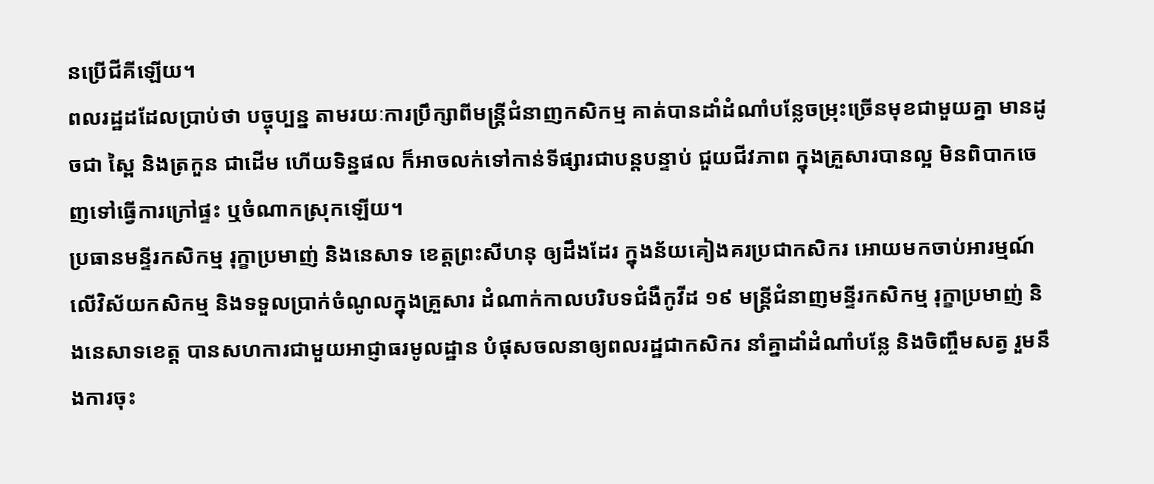នប្រើជីគីឡើយ។
ពលរដ្ឋដដែលប្រាប់ថា បច្ចុប្បន្ន តាមរយៈការប្រឹក្សាពីមន្ត្រីជំនាញកសិកម្ម គាត់បានដាំដំណាំបន្លែចម្រុះច្រើនមុខជាមួយគ្នា មានដូចជា ស្ពៃ និងត្រកួន ជាដើម ហើយទិន្នផល ក៏អាចលក់ទៅកាន់ទីផ្សារជាបន្តបន្ទាប់ ជួយជីវភាព ក្នុងគ្រួសារបានល្អ មិនពិបាកចេញទៅធ្វើការក្រៅផ្ទះ ឬចំណាកស្រុកឡើយ។
ប្រធានមន្ទីរកសិកម្ម រុក្ខាប្រមាញ់ និងនេសាទ ខេត្តព្រះសីហនុ ឲ្យដឹងដែរ ក្នុងន័យគៀងគរប្រជាកសិករ អោយមកចាប់អារម្មណ៍លើវិស័យកសិកម្ម និងទទួលប្រាក់ចំណូលក្នុងគ្រួសារ ដំណាក់កាលបរិបទជំងឺកូវីដ ១៩ មន្ត្រីជំនាញមន្ទីរកសិកម្ម រុក្ខាប្រមាញ់ និងនេសាទខេត្ត បានសហការជាមួយអាជ្ញាធរមូលដ្ឋាន បំផុសចលនាឲ្យពលរដ្ឋជាកសិករ នាំគ្នាដាំដំណាំបន្លែ និងចិញ្ចឹមសត្វ រួមនឹងការចុះ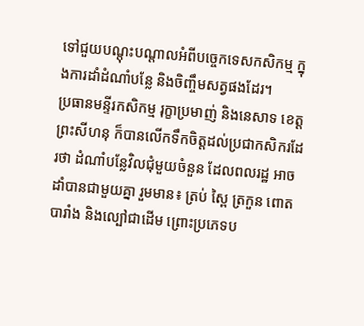ទៅជួយបណ្តុះបណ្តាលអំពីបច្ចេកទេសកសិកម្ម ក្នុងការដាំដំណាំបន្លែ និងចិញ្ចឹមសត្វផងដែរ។
ប្រធានមន្ទីរកសិកម្ម រុក្ខាប្រមាញ់ និងនេសាទ ខេត្តព្រះសីហនុ ក៏បានលើកទឹកចិត្តដល់ប្រជាកសិករដែរថា ដំណាំបន្លែវិលជុំមួយចំនួន ដែលពលរដ្ឋ អាចដាំបានជាមួយគ្នា រួមមាន៖ ត្រប់ ស្ពៃ ត្រកួន ពោតបារាំង និងល្បៅជាដើម ព្រោះប្រភេទប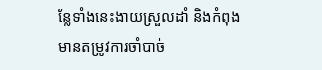ន្លែទាំងនេះងាយស្រួលដាំ និងកំពុងមានតម្រូវការចាំបាច់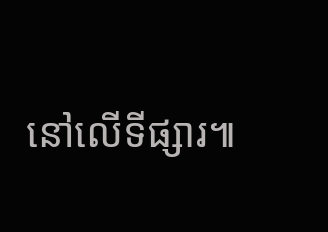នៅលើទីផ្សារ៕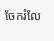ចែករំលែ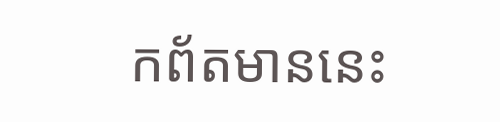កព័តមាននេះ